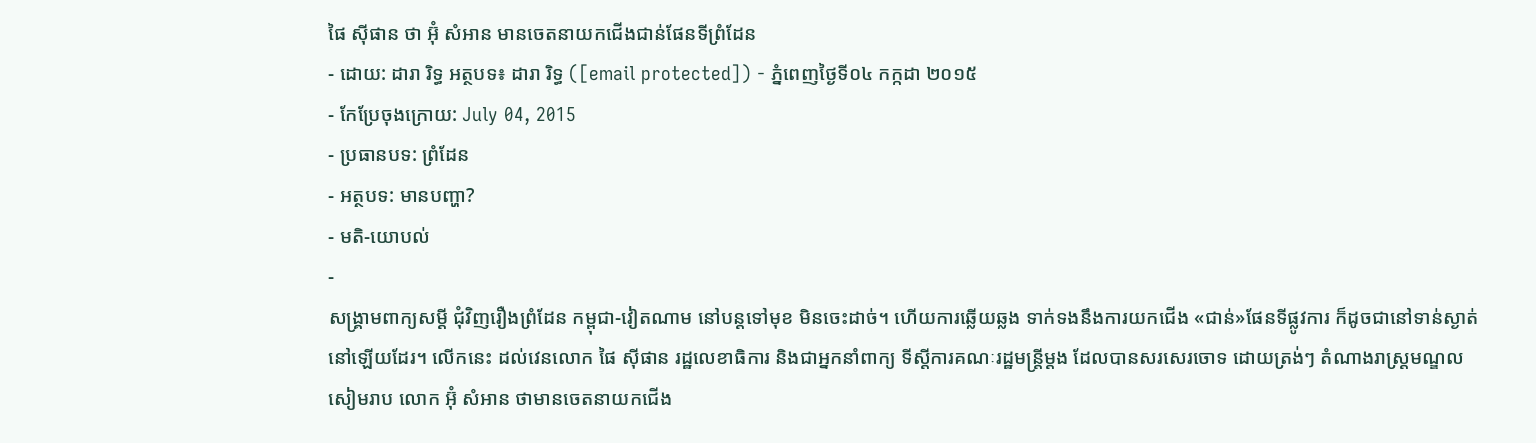ផៃ ស៊ីផាន ថា អ៊ុំ សំអាន មានចេតនាយកជើងជាន់ផែនទីព្រំដែន
- ដោយ: ដារា រិទ្ធ អត្ថបទ៖ ដារា រិទ្ធ ([email protected]) - ភ្នំពេញថ្ងៃទី០៤ កក្កដា ២០១៥
- កែប្រែចុងក្រោយ: July 04, 2015
- ប្រធានបទ: ព្រំដែន
- អត្ថបទ: មានបញ្ហា?
- មតិ-យោបល់
-
សង្គ្រាមពាក្យសម្ដី ជុំវិញរឿងព្រំដែន កម្ពុជា-វៀតណាម នៅបន្តទៅមុខ មិនចេះដាច់។ ហើយការឆ្លើយឆ្លង ទាក់ទងនឹងការយកជើង «ជាន់»ផែនទីផ្លូវការ ក៏ដូចជានៅទាន់ស្ងាត់នៅឡើយដែរ។ លើកនេះ ដល់វេនលោក ផៃ ស៊ីផាន រដ្ឋលេខាធិការ និងជាអ្នកនាំពាក្យ ទីស្ដីការគណៈរដ្ឋមន្ត្រីម្ដង ដែលបានសរសេរចោទ ដោយត្រង់ៗ តំណាងរាស្ត្រមណ្ឌលសៀមរាប លោក អ៊ុំ សំអាន ថាមានចេតនាយកជើង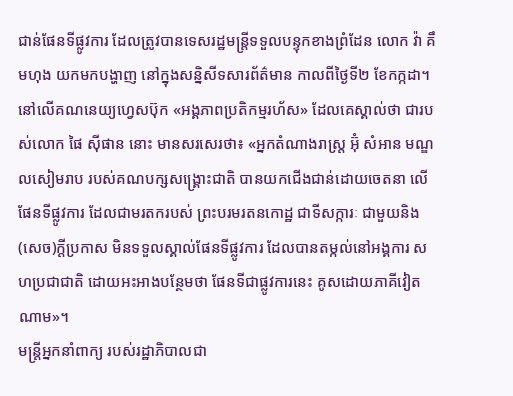ជាន់ផែនទីផ្លូវការ ដែលត្រូវបានទេសរដ្ឋមន្ត្រីទទួលបន្ទុកខាងព្រំដែន លោក វ៉ា គឹមហុង យកមកបង្ហាញ នៅក្នុងសន្និសីទសារព័ត៌មាន កាលពីថ្ងៃទី២ ខែកក្កដា។
នៅលើគណនេយ្យហ្វេសប៊ុក «អង្គភាពប្រតិកម្មរហ័ស» ដែលគេស្គាល់ថា ជារបស់លោក ផៃ ស៊ីផាន នោះ មានសរសេរថា៖ «អ្នកតំណាងរាស្រ្ត អ៊ុំ សំអាន មណ្ឌលសៀមរាប របស់គណបក្សសង្រ្គោះជាតិ បានយកជើងជាន់ដោយចេតនា លើផែនទីផ្លូវការ ដែលជាមរតករបស់ ព្រះបរមរតនកោដ្ឋ ជាទីសក្ការៈ ជាមួយនិង(សេច)ក្ដីប្រកាស មិនទទួលស្គាល់ផែនទីផ្លូវការ ដែលបានតម្កល់នៅអង្គការ សហប្រជាជាតិ ដោយអះអាងបន្ថែមថា ផែនទីជាផ្លូវការនេះ គូសដោយភាគីវៀតណាម»។
មន្ត្រីអ្នកនាំពាក្យ របស់រដ្ឋាភិបាលជា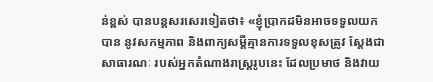ន់ខ្ពស់ បានបន្តសរសេរទៀតថា៖ «ខ្ញុំប្រាកដមិនអាចទទួលយកបាន នូវសកម្មភាព និងពាក្យសម្ដីគ្មានការទទួលខុសត្រូវ ស្ដែងជាសាធារណៈ របស់អ្នកតំណាងរាស្រ្តរូបនេះ ដែលប្រមាថ និងវាយ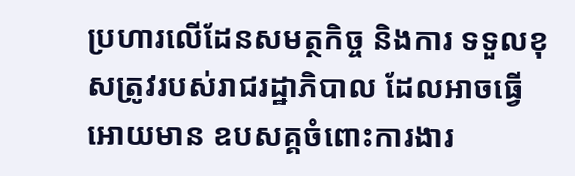ប្រហារលើដែនសមត្ថកិច្ច និងការ ទទួលខុសត្រូវរបស់រាជរដ្ឋាភិបាល ដែលអាចធ្វើអោយមាន ឧបសគ្គចំពោះការងារ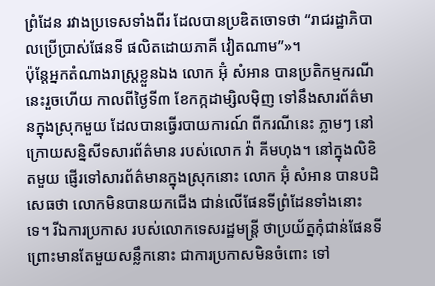ព្រំដែន រវាងប្រទេសទាំងពីរ ដែលបានប្រឌិតចោទថា “រាជរដ្ឋាភិបាលប្រើប្រាស់ផែនទី ផលិតដោយភាគី វៀតណាម”»។
ប៉ុន្តែអ្នកតំណាងរាស្ត្រខ្លួនឯង លោក អ៊ុំ សំអាន បានប្រតិកម្មករណីនេះរួចហើយ កាលពីថ្ងៃទី៣ ខែកក្កដាម្សិលម៉ិញ ទៅនឹងសារព័ត៌មានក្នុងស្រុកមួយ ដែលបានធ្វើរបាយការណ៍ ពីករណីនេះ ភ្លាមៗ នៅក្រោយសន្និសីទសារព័ត៌មាន របស់លោក វ៉ា គីមហុង។ នៅក្នុងលិខិតមួយ ផ្ញើរទៅសារព័ត៌មានក្នុងស្រុកនោះ លោក អ៊ុំ សំអាន បានបដិសេធថា លោកមិនបានយកជើង ជាន់លើផែនទីព្រំដែនទាំងនោះទេ។ រីឯការប្រកាស របស់លោកទេសរដ្ឋមន្ត្រី ថាប្រយ័ត្នកុំជាន់ផែនទី ព្រោះមានតែមួយសន្លឹកនោះ ជាការប្រកាសមិនចំពោះ ទៅ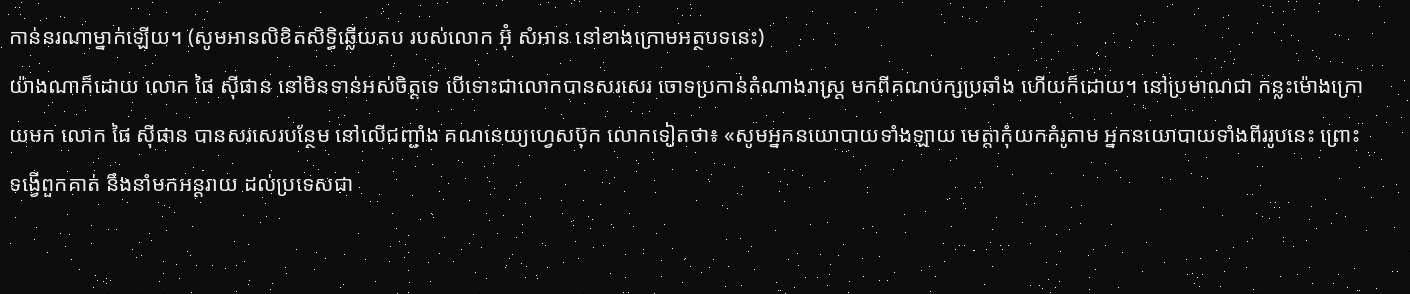កាន់នរណាម្នាក់ឡើយ។ (សូមអានលិខិតសិទ្ធិឆ្លើយតប របស់លោក អ៊ុំ សំអាន នៅខាងក្រោមអត្ថបទនេះ)
យ៉ាងណាក៏ដោយ លោក ផៃ ស៊ីផាន នៅមិនទាន់អស់ចិត្តទេ បើទោះជាលោកបានសរសេរ ចោទប្រកាន់តំណាងរាស្ត្រ មកពីគណបក្សប្រឆាំង ហើយក៏ដោយ។ នៅប្រមាណជា កន្លះម៉ោងក្រោយមក លោក ផៃ ស៊ីផាន បានសរសេរបន្ថែម នៅលើជញ្ជាំង គណនេយ្យហ្វេសប៊ុក លោកទៀតថា៖ «សូមអ្នកនយោបាយទាំងឡាយ មេត្តាកុំយកគំរូតាម អ្នកនយោបាយទាំងពីររូបនេះ ព្រោះទង្វើពួកគាត់ នឹងនាំមកអន្តរាយ ដល់ប្រទេសជា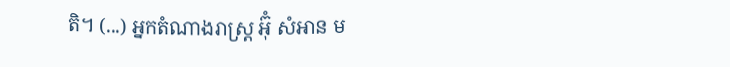តិ។ (...) អ្នកតំណាងរាស្រ្ត អ៊ុំ សំអាន ម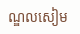ណ្ឌលសៀម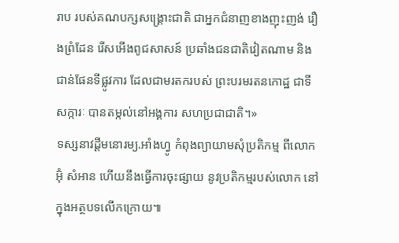រាប របស់គណបក្សសង្រ្គោះជាតិ ជាអ្នកជំនាញខាងញុះញង់ រឿងព្រំដែន រើសអើងពូជសាសន៍ ប្រឆាំងជនជាតិវៀតណាម និងជាន់ផែនទីផ្លូវការ ដែលជាមរតករបស់ ព្រះបរមរតនកោដ្ឋ ជាទីសក្ការៈ បានតម្កល់នៅអង្គការ សហប្រជាជាតិ។»
ទស្សនាវដ្ដីមនោរម្យ.អាំងហ្វូ កំពុងព្យាយាមសុំប្រតិកម្ម ពីលោក អ៊ុំ សំអាន ហើយនឹងធ្វើការចុះផ្សាយ នូវប្រតិកម្មរបស់លោក នៅក្នុងអត្ថបទលើកក្រោយ៕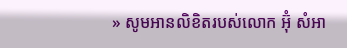» សូមអានលិខិតរបស់លោក អ៊ុំ សំអា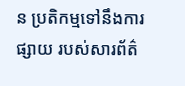ន ប្រតិកម្មទៅនឹងការផ្សាយ របស់សារព័ត៌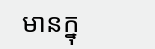មានក្នុ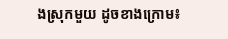ងស្រុកមួយ ដូចខាងក្រោម៖